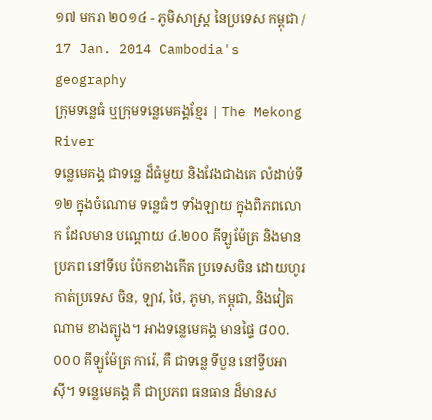១៧ មករា ២០១៤ - ភូមិសាស្រ្ត នៃប្រទេស កម្ពុជា / 17 Jan. 2014 Cambodia's geography
ក្រុមទន្លេធំ ឬក្រុមទន្លេមេគង្គខ្មែរ | The Mekong River
ទន្លេមេគង្គ ជាទន្លេ ដ៏ធំមួយ និងវែងជាងគេ លំដាប់ទី១២ ក្នុងចំណោម ទន្លេធំៗ ទាំងឡាយ ក្នុងពិភពលោក ដែលមាន បណ្តោយ ៤.២០០ គីឡូម៉ែត្រ និងមានប្រភព នៅទីបេ ប៉ែកខាងកើត ប្រទេសចិន ដោយហូរ កាត់ប្រទេស ចិន, ឡាវ, ថៃ, ភូមា, កម្ពុជា, និងវៀតណាម ខាងត្បូង។ អាងទន្លេមេគង្គ មានផ្ទៃ ៨០០.០០០ គីឡូម៉ែត្រ ការ៉េ, គឺ ជាទន្លេ ទីបួន នៅទី្វបអាស៊ី។ ទន្លេមេគង្គ គឺ ជាប្រភព ធនធាន ដ៏មានស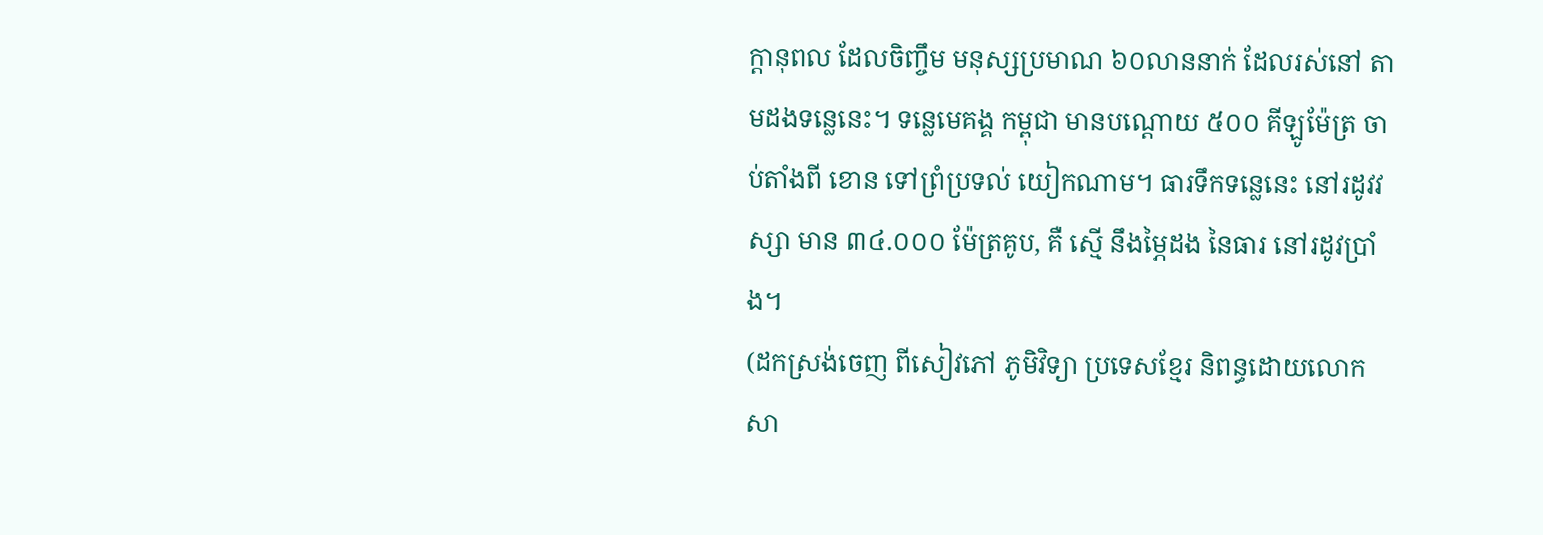ក្តានុពល ដែលចិញ្ចឹម មនុស្សប្រមាណ ៦០លាននាក់ ដែលរស់នៅ តាមដងទន្លេនេះ។ ទន្លេមេគង្គ កម្ពុជា មានបណ្តោយ ៥០០ គីឡូម៉ែត្រ ចាប់តាំងពី ខោន ទៅព្រំប្រទល់ យៀកណាម។ ធារទឹកទន្លេនេះ នៅរដូវវស្សា មាន ៣៤.០០០ ម៉ែត្រគូប, គឺ ស្មើ នឹងម្ភៃដង នៃធារ នៅរដូវប្រាំង។
(ដកស្រង់ចេញ ពីសៀវភៅ ភូមិវិទ្យា ប្រទេសខ្មែរ និពន្ធដោយលោក សា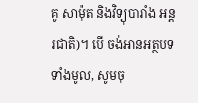គូ សាម៉ុត និងវិទ្យុបារាំង អន្តរជាតិ)។ បើ ចង់អានអត្ថបទ ទាំងមូល, សូមចុ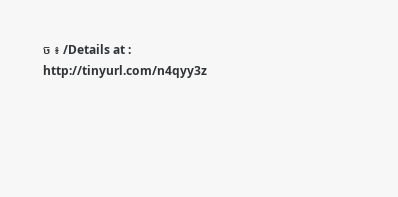ច ៖ /Details at : http://tinyurl.com/n4qyy3z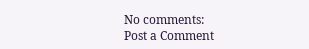No comments:
Post a Comment